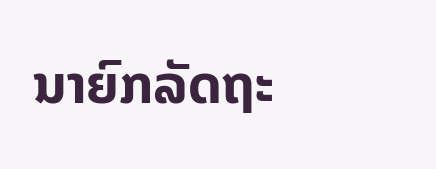ນາຍົກລັດຖະ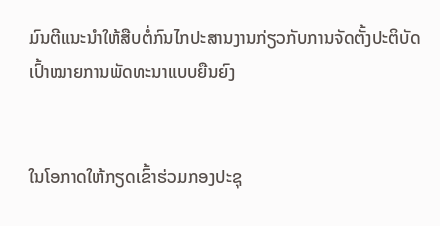ມົນຕີແນະນໍາໃຫ້ສືບຕໍ່ກົນໄກປະສານງານກ່ຽວກັບການຈັດຕັ້ງປະຕິບັດເປົ້າໝາຍການພັດທະນາແບບຍືນຍົງ


ໃນໂອກາດໃຫ້ກຽດເຂົ້າຮ່ວມກອງປະຊຸ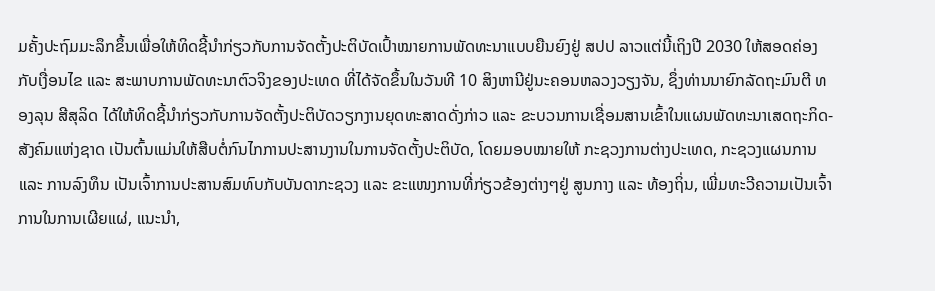ມຄັ້ງປະຖົມມະລຶກຂຶ້ນເພື່ອໃຫ້ທິດຊີ້ນຳກ່ຽວກັບການຈັດຕັ້ງປະຕິບັດເປົ້າໝາຍການພັດທະນາແບບຍືນຍົງຢູ່ ສປປ ລາວແຕ່ນີ້ເຖິງປີ 2030 ໃຫ້ສອດຄ່ອງກັບເງື່ອນໄຂ ແລະ ສະພາບການພັດທະນາຕົວຈິງຂອງປະເທດ ທີ່ໄດ້ຈັດຂຶ້ນໃນວັນທີ 10 ສິງຫານີຢູ່ນະຄອນຫລວງວຽງຈັນ, ຊຶ່ງທ່ານນາຍົກລັດຖະມົນຕີ ທອງລຸນ ສີສຸລິດ ໄດ້ໃຫ້ທິດຊີ້ນຳກ່ຽວກັບການຈັດຕັ້ງປະຕິບັດວຽກງານຍຸດທະສາດດັ່ງກ່າວ ແລະ ຂະບວນການເຊື່ອມສານເຂົ້າໃນແຜນພັດທະນາເສດຖະກິດ-ສັງຄົມແຫ່ງຊາດ ເປັນຕົ້ນແມ່ນໃຫ້ສືບຕໍ່ກົນໄກການປະສານງານໃນການຈັດຕັ້ງປະຕິບັດ, ໂດຍມອບໝາຍໃຫ້ ກະຊວງການຕ່າງປະເທດ, ກະຊວງແຜນການ ແລະ ການລົງທຶນ ເປັນເຈົ້າການປະສານສົມທົບກັບບັນດາກະຊວງ ແລະ ຂະແໜງການທີ່ກ່ຽວຂ້ອງຕ່າງໆຢູ່ ສູນກາງ ແລະ ທ້ອງຖິ່ນ, ເພີ່ມທະວີຄວາມເປັນເຈົ້າການໃນການເຜີຍແຜ່, ແນະນຳ,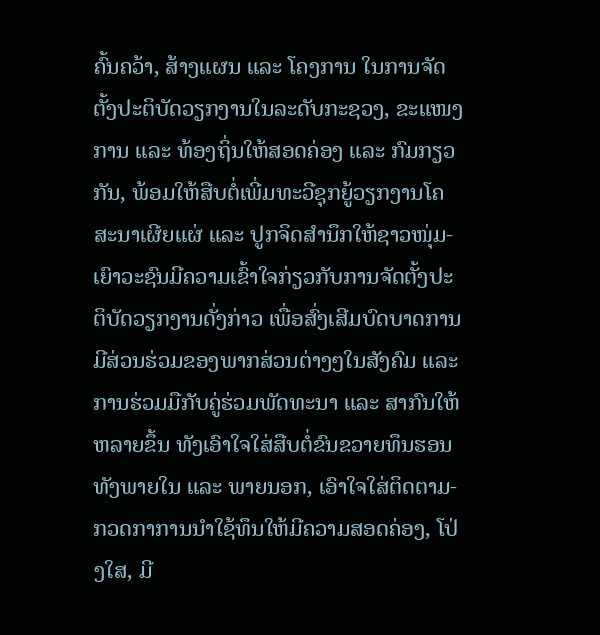ຄົ້ນຄວ້າ, ສ້າງແຜນ ແລະ ໂຄງການ ໃນການຈັດຕັ້ງປະຕິບັດວຽກງານໃນລະດັບກະຊວງ, ຂະແໜງການ ແລະ ທ້ອງຖິ່ນໃຫ້ສອດຄ່ອງ ແລະ ກົມກຽວກັນ, ພ້ອມໃຫ້ສືບຕໍ່ເພີ່ມທະວີຊຸກຍູ້ວຽກງານໂຄສະນາເຜີຍແຜ່ ແລະ ປູກຈິດສຳນຶກໃຫ້ຊາວໜຸ່ມ-ເຍົາວະຊົນມີຄວາມເຂົ້າໃຈກ່ຽວກັບການຈັດຕັ້ງປະຕິບັດວຽກງານດັ່ງກ່າວ ເພື່ອສົ່ງເສີມບົດບາດການມີສ່ວນຮ່ວມຂອງພາກສ່ວນຕ່າງໆໃນສັງຄົມ ແລະ ການຮ່ວມມືກັບຄູ່ຮ່ວມພັດທະນາ ແລະ ສາກົນໃຫ້ຫລາຍຂຶ້ນ ທັງເອົາໃຈໃສ່ສືບຕໍ່ຂົນຂວາຍທຶນຮອນທັງພາຍໃນ ແລະ ພາຍນອກ, ເອົາໃຈໃສ່ຕິດຕາມ-ກວດກາການນຳໃຊ້ທຶນໃຫ້ມີຄວາມສອດຄ່ອງ, ໂປ່ງໃສ, ມີ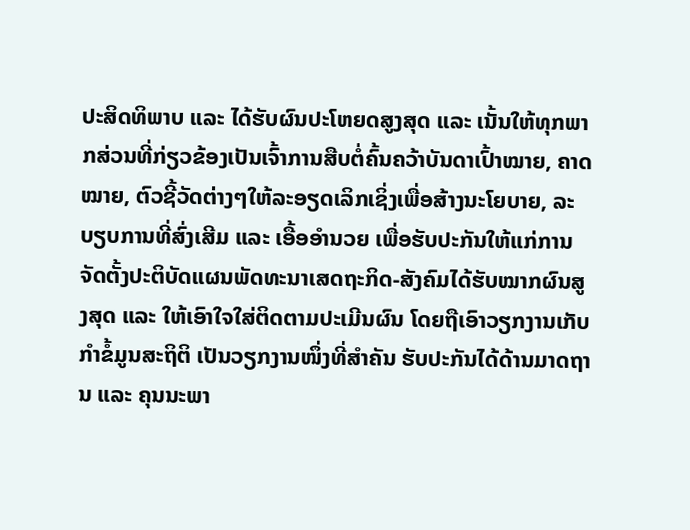ປະສິດທິພາບ ແລະ ໄດ້ຮັບຜົນປະໂຫຍດສູງສຸດ ແລະ ເນັ້ນໃຫ້ທຸກພາກສ່ວນທີ່ກ່ຽວຂ້ອງເປັນເຈົ້າການສືບຕໍ່ຄົ້ນຄວ້າບັນດາເປົ້າໝາຍ, ຄາດໝາຍ, ຕົວຊີ້ວັດຕ່າງໆໃຫ້ລະອຽດເລິກເຊິ່ງເພື່ອສ້າງນະໂຍບາຍ, ລະບຽບການທີ່ສົ່ງເສີມ ແລະ ເອື້ອອຳນວຍ ເພື່ອຮັບປະກັນໃຫ້ແກ່ການຈັດຕັ້ງປະຕິບັດແຜນພັດທະນາເສດຖະກິດ-ສັງຄົມໄດ້ຮັບໝາກຜົນສູງສຸດ ແລະ ໃຫ້ເອົາໃຈໃສ່ຕິດຕາມປະເມີນຜົນ ໂດຍຖືເອົາວຽກງານເກັບກຳຂໍ້ມູນສະຖິຕິ ເປັນວຽກງານໜຶ່ງທີ່ສຳຄັນ ຮັບປະກັນໄດ້ດ້ານມາດຖານ ແລະ ຄຸນນະພາ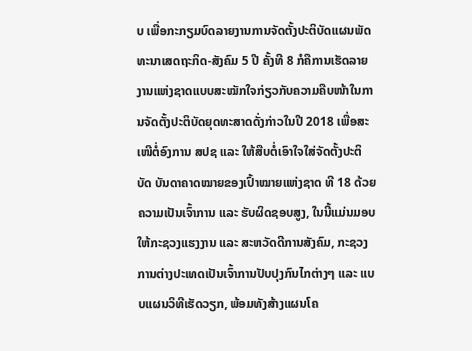ບ ເພື່ອກະກຽມບົດລາຍງານການຈັດຕັ້ງປະຕິບັດແຜນພັດທະນາເສດຖະກິດ-ສັງຄົມ 5 ປີ ຄັ້ງທີ 8 ກໍຄືການເຮັດລາຍງານແຫ່ງຊາດແບບສະໝັກໃຈກ່ຽວກັບຄວາມຄືບໜ້າໃນການຈັດຕັ້ງປະຕິບັດຍຸດທະສາດດັ່ງກ່າວໃນປີ 2018 ເພື່ອສະເໜີຕໍ່ອົງການ ສປຊ ແລະ ໃຫ້ສືບຕໍ່ເອົາໃຈໃສ່ຈັດຕັ້ງປະຕິບັດ ບັນດາຄາດໝາຍຂອງເປົ້າໝາຍແຫ່ງຊາດ ທີ 18 ດ້ວຍຄວາມເປັນເຈົ້າການ ແລະ ຮັບຜິດຊອບສູງ, ໃນນີ້ແມ່ນມອບໃຫ້ກະຊວງແຮງງານ ແລະ ສະຫວັດດີການສັງຄົມ, ກະຊວງການຕ່າງປະເທດເປັນເຈົ້າການປັບປຸງກົນໄກຕ່າງໆ ແລະ ແບບແຜນວິທີເຮັດວຽກ, ພ້ອມທັງສ້າງແຜນໂຄ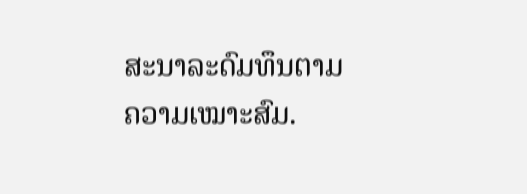ສະນາລະດົມທຶນຕາມຄວາມເໝາະສົມ.